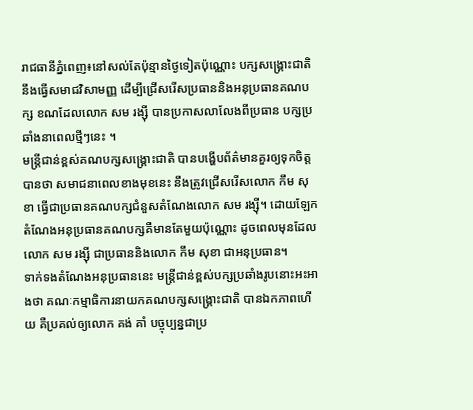រាជធានីភ្នំពេញ៖នៅសល់តែប៉ុន្មានថ្ងៃទៀតប៉ុណ្ណោះ បក្សសង្គ្រោះជាតិ នឹងធ្វើសមាជវិសាមញ្ញ ដើម្បីជ្រើសរើសប្រធាននិងអនុប្រធានគណបក្ស ខណដែលលោក សម រង្ស៊ី បានប្រកាសលាលែងពីប្រធាន បក្សប្រឆាំងនាពេលថ្មីៗនេះ ។
មន្ត្រីជាន់ខ្ពស់គណបក្សសង្គ្រោះជាតិ បានបង្ហើបព័ត៌មានគួរឲ្យទុកចិត្តបានថា សមាជនាពេលខាងមុខនេះ នឹងត្រូវជ្រើសរើសលោក កឹម សុខា ធ្វើជាប្រធានគណបក្សជំនួសតំណែងលោក សម រង្ស៊ី។ ដោយឡែកតំណែងអនុប្រធានគណបក្សគឺមានតែមួយប៉ុណ្ណោះ ដូចពេលមុនដែលលោក សម រង្ស៊ី ជាប្រធាននិងលោក កឹម សុខា ជាអនុប្រធាន។
ទាក់ទងតំណែងអនុប្រធាននេះ មន្ត្រីជាន់ខ្ពស់បក្សប្រឆាំងរូបនោះអះអាងថា គណៈកម្មាធិការនាយកគណបក្សសង្គ្រោះជាតិ បានឯកភាពហើយ គឺប្រគល់ឲ្យលោក គង់ គាំ បច្ចុប្បន្នជាប្រ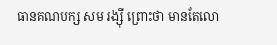ធានគណបក្ស សម រង្ស៊ី ព្រោះថា មានតែលោ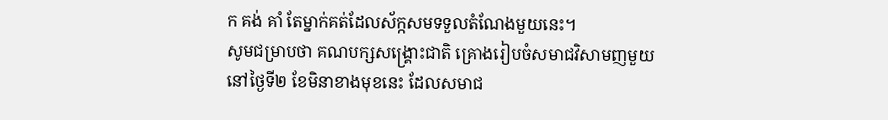ក គង់ គាំ តែម្នាក់គត់ដែលស័ក្កសមទទួលតំណែងមួយនេះ។
សូមជម្រាបថា គណបក្សសង្គ្រោះជាតិ គ្រោងរៀបចំសមាជវិសាមញមួយនៅថ្ងៃទី២ ខែមិនាខាងមុខនេះ ដែលសមាជ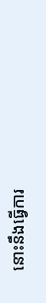នោះនឹងធ្វើការ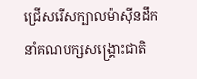ជ្រើសរើសក្បាលម៉ាស៊ីនដឹកនាំគណបក្សសង្គ្រោះជាតិ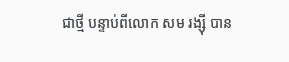ជាថ្មី បន្ទាប់ពីលោក សម រង្ស៊ី បាន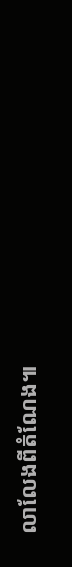លាលែងពីតំណែង៕